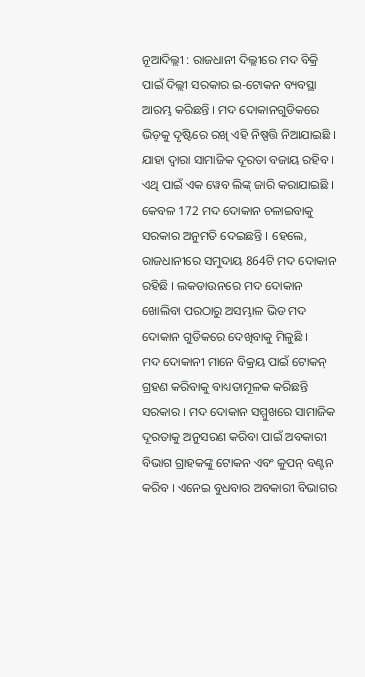ନୂଆଦିଲ୍ଲୀ : ରାଜଧାନୀ ଦିଲ୍ଲୀରେ ମଦ ବିକ୍ରି ପାଇଁ ଦିଲ୍ଲୀ ସରକାର ଇ-ଟୋକନ ବ୍ୟବସ୍ଥା ଆରମ୍ଭ କରିଛନ୍ତି । ମଦ ଦୋକାନଗୁଡିକରେ ଭିଡ଼କୁ ଦୃଷ୍ଟିରେ ରଖି ଏହି ନିଷ୍ପତ୍ତି ନିଆଯାଇଛି । ଯାହା ଦ୍ବାରା ସାମାଜିକ ଦୂରତା ବଜାୟ ରହିବ । ଏଥି ପାଇଁ ଏକ ୱେବ ଲିଙ୍କ୍ ଜାରି କରାଯାଇଛି । କେବଳ 172 ମଦ ଦୋକାନ ଚଳାଇବାକୁ ସରକାର ଅନୁମତି ଦେଇଛନ୍ତି । ହେଲେ, ରାଜଧାନୀରେ ସମୁଦାୟ 864ଟି ମଦ ଦୋକାନ ରହିଛି । ଲକଡାଉନରେ ମଦ ଦୋକାନ ଖୋଲିବା ପରଠାରୁ ଅସମ୍ଭାଳ ଭିଡ ମଦ ଦୋକାନ ଗୁଡିକରେ ଦେଖିବାକୁ ମିଳୁଛି ।
ମଦ ଦୋକାନୀ ମାନେ ବିକ୍ରୟ ପାଇଁ ଟୋକନ୍ ଗ୍ରହଣ କରିବାକୁ ବାଧ୍ୟତାମୂଳକ କରିଛନ୍ତି ସରକାର । ମଦ ଦୋକାନ ସମ୍ମୁଖରେ ସାମାଜିକ ଦୂରତାକୁ ଅନୁସରଣ କରିବା ପାଇଁ ଅବକାରୀ ବିଭାଗ ଗ୍ରାହକଙ୍କୁ ଟୋକନ ଏବଂ କୁପନ୍ ବଣ୍ଟନ କରିବ । ଏନେଇ ବୁଧବାର ଅବକାରୀ ବିଭାଗର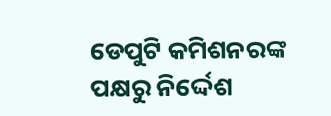ଡେପୁଟି କମିଶନରଙ୍କ ପକ୍ଷରୁ ନିର୍ଦ୍ଦେଶ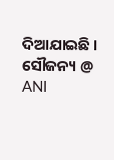ଦିଆଯାଇଛି ।
ସୌଜନ୍ୟ @ ANI